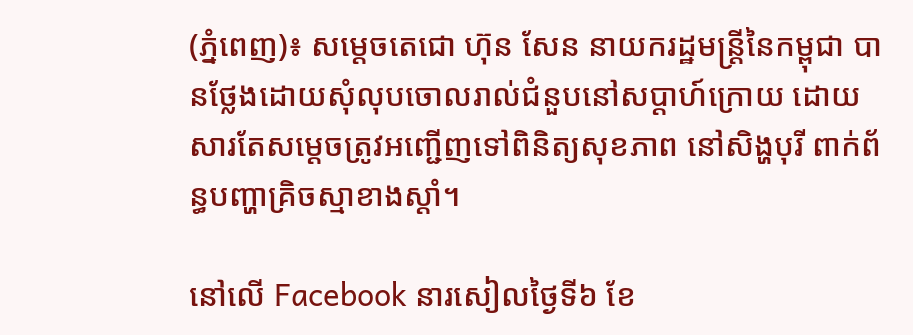(ភ្នំពេញ)៖ សម្តេចតេជោ ហ៊ុន សែន នាយករដ្ឋមន្រ្តីនៃកម្ពុជា បានថ្លែងដោយសុំលុបចោលរាល់ជំនួបនៅសប្តាហ៍ក្រោយ ដោយសារតែសម្តេចត្រូវអញ្ជើញទៅពិនិត្យសុខភាព នៅសិង្ហបុរី ពាក់ព័ន្ធបញ្ហាគ្រិចស្មាខាងស្តាំ។

នៅលើ Facebook នារសៀលថ្ងៃទី៦ ខែ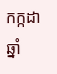កក្កដា ឆ្នាំ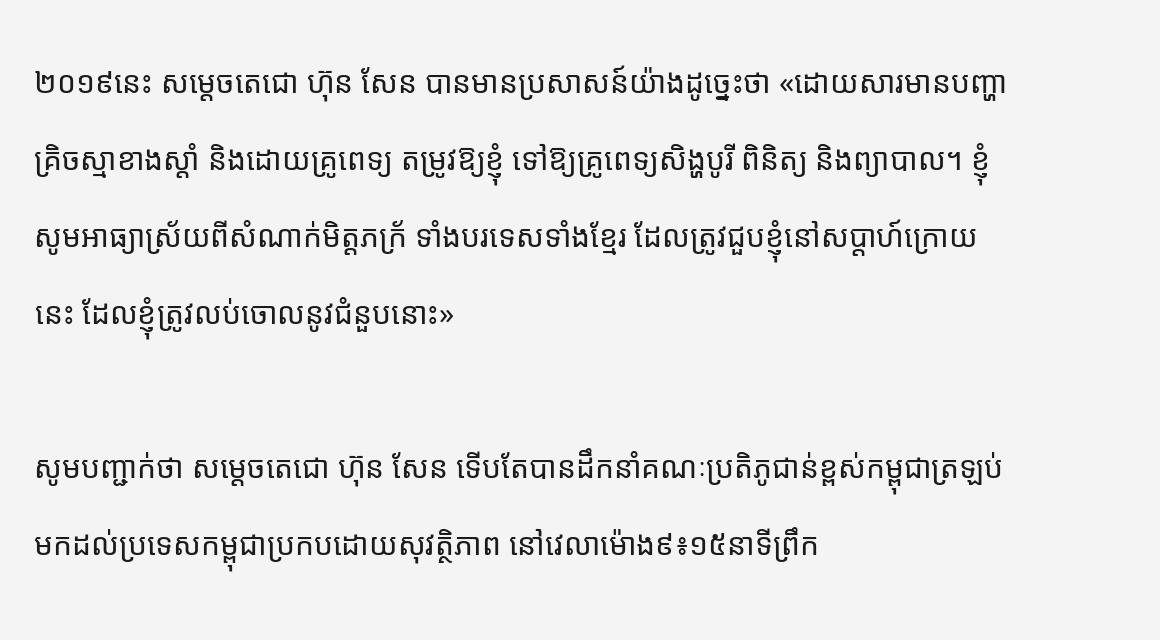២០១៩នេះ សម្តេចតេជោ ហ៊ុន សែន បានមានប្រសាសន៍យ៉ាងដូច្នេះថា «ដោយសារមានបញ្ហាគ្រិចស្មាខាងស្តាំ និងដោយគ្រូពេទ្យ តម្រូវឱ្យខ្ញុំ ទៅឱ្យគ្រូពេទ្យសិង្ហបូរី ពិនិត្យ និងព្យាបាល។ ខ្ញុំសូមអាធ្យាស្រ័យពីសំណាក់មិត្តភក្រ័ ទាំងបរទេសទាំងខ្មែរ ដែលត្រូវជួបខ្ញុំនៅសប្តាហ៍ក្រោយនេះ ដែលខ្ញុំត្រូវលប់ចោលនូវជំនួបនោះ»

សូមបញ្ជាក់ថា សម្តេចតេជោ ហ៊ុន សែន ទើបតែបានដឹកនាំគណៈប្រតិភូជាន់ខ្ពស់កម្ពុជាត្រឡប់មកដល់ប្រទេសកម្ពុជាប្រកបដោយសុវត្ថិភាព នៅវេលាម៉ោង៩៖១៥នាទីព្រឹក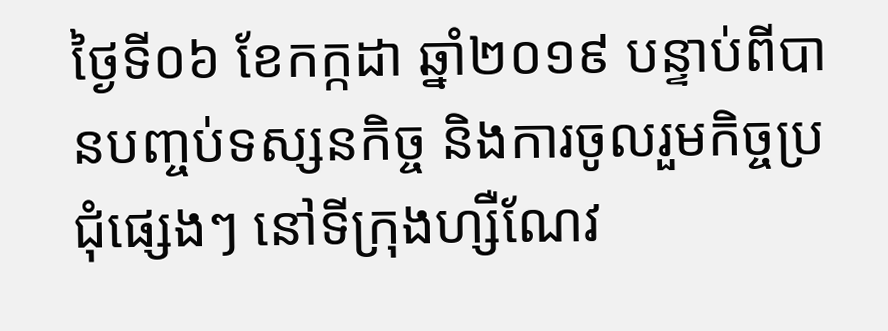ថ្ងៃទី០៦ ខែកក្កដា ឆ្នាំ២០១៩ បន្ទាប់ពីបានបញ្ចប់ទស្សនកិច្ច និងការចូលរួមកិច្ចប្រជុំផ្សេងៗ នៅទីក្រុងហ្សឺណែវ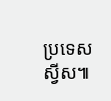ប្រទេសស្វីស៕